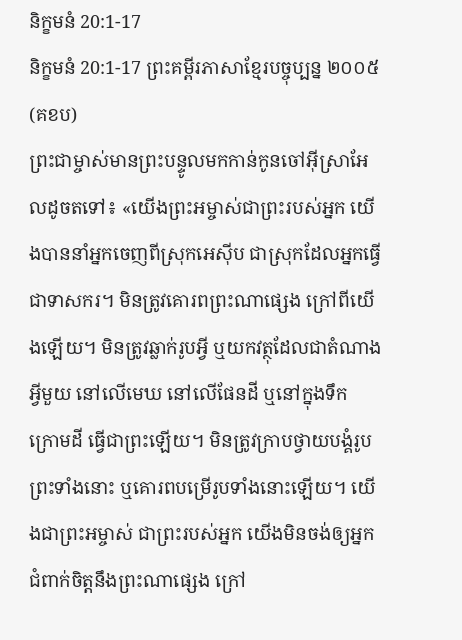និក្ខមនំ 20:1-17
និក្ខមនំ 20:1-17 ព្រះគម្ពីរភាសាខ្មែរបច្ចុប្បន្ន ២០០៥ (គខប)
ព្រះជាម្ចាស់មានព្រះបន្ទូលមកកាន់កូនចៅអ៊ីស្រាអែលដូចតទៅ៖ «យើងព្រះអម្ចាស់ជាព្រះរបស់អ្នក យើងបាននាំអ្នកចេញពីស្រុកអេស៊ីប ជាស្រុកដែលអ្នកធ្វើជាទាសករ។ មិនត្រូវគោរពព្រះណាផ្សេង ក្រៅពីយើងឡើយ។ មិនត្រូវឆ្លាក់រូបអ្វី ឬយកវត្ថុដែលជាតំណាងអ្វីមួយ នៅលើមេឃ នៅលើផែនដី ឬនៅក្នុងទឹក ក្រោមដី ធ្វើជាព្រះឡើយ។ មិនត្រូវក្រាបថ្វាយបង្គំរូបព្រះទាំងនោះ ឬគោរពបម្រើរូបទាំងនោះឡើយ។ យើងជាព្រះអម្ចាស់ ជាព្រះរបស់អ្នក យើងមិនចង់ឲ្យអ្នកជំពាក់ចិត្តនឹងព្រះណាផ្សេង ក្រៅ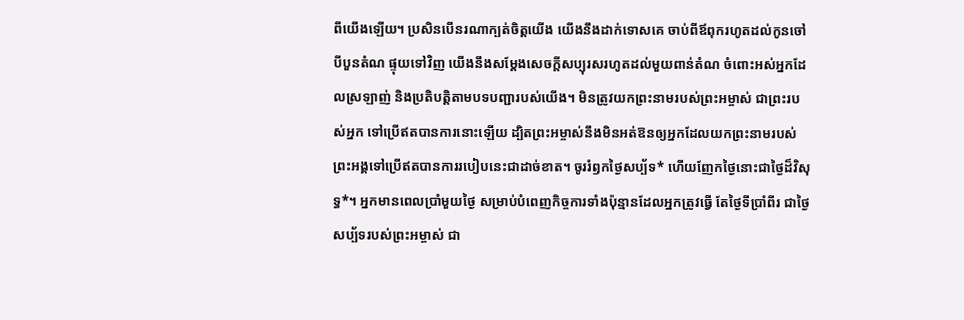ពីយើងឡើយ។ ប្រសិនបើនរណាក្បត់ចិត្តយើង យើងនឹងដាក់ទោសគេ ចាប់ពីឪពុករហូតដល់កូនចៅបីបួនតំណ ផ្ទុយទៅវិញ យើងនឹងសម្តែងសេចក្ដីសប្បុរសរហូតដល់មួយពាន់តំណ ចំពោះអស់អ្នកដែលស្រឡាញ់ និងប្រតិបត្តិតាមបទបញ្ជារបស់យើង។ មិនត្រូវយកព្រះនាមរបស់ព្រះអម្ចាស់ ជាព្រះរបស់អ្នក ទៅប្រើឥតបានការនោះឡើយ ដ្បិតព្រះអម្ចាស់នឹងមិនអត់ឱនឲ្យអ្នកដែលយកព្រះនាមរបស់ព្រះអង្គទៅប្រើឥតបានការរបៀបនេះជាដាច់ខាត។ ចូររំឭកថ្ងៃសប្ប័ទ* ហើយញែកថ្ងៃនោះជាថ្ងៃដ៏វិសុទ្ធ*។ អ្នកមានពេលប្រាំមួយថ្ងៃ សម្រាប់បំពេញកិច្ចការទាំងប៉ុន្មានដែលអ្នកត្រូវធ្វើ តែថ្ងៃទីប្រាំពីរ ជាថ្ងៃសប្ប័ទរបស់ព្រះអម្ចាស់ ជា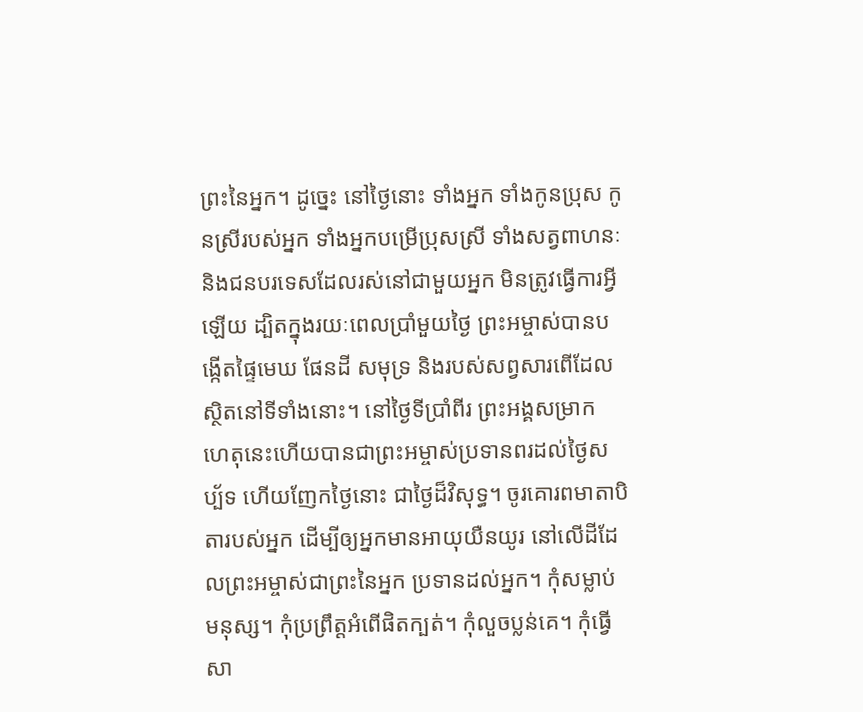ព្រះនៃអ្នក។ ដូច្នេះ នៅថ្ងៃនោះ ទាំងអ្នក ទាំងកូនប្រុស កូនស្រីរបស់អ្នក ទាំងអ្នកបម្រើប្រុសស្រី ទាំងសត្វពាហនៈ និងជនបរទេសដែលរស់នៅជាមួយអ្នក មិនត្រូវធ្វើការអ្វីឡើយ ដ្បិតក្នុងរយៈពេលប្រាំមួយថ្ងៃ ព្រះអម្ចាស់បានបង្កើតផ្ទៃមេឃ ផែនដី សមុទ្រ និងរបស់សព្វសារពើដែលស្ថិតនៅទីទាំងនោះ។ នៅថ្ងៃទីប្រាំពីរ ព្រះអង្គសម្រាក ហេតុនេះហើយបានជាព្រះអម្ចាស់ប្រទានពរដល់ថ្ងៃសប្ប័ទ ហើយញែកថ្ងៃនោះ ជាថ្ងៃដ៏វិសុទ្ធ។ ចូរគោរពមាតាបិតារបស់អ្នក ដើម្បីឲ្យអ្នកមានអាយុយឺនយូរ នៅលើដីដែលព្រះអម្ចាស់ជាព្រះនៃអ្នក ប្រទានដល់អ្នក។ កុំសម្លាប់មនុស្ស។ កុំប្រព្រឹត្តអំពើផិតក្បត់។ កុំលួចប្លន់គេ។ កុំធ្វើសា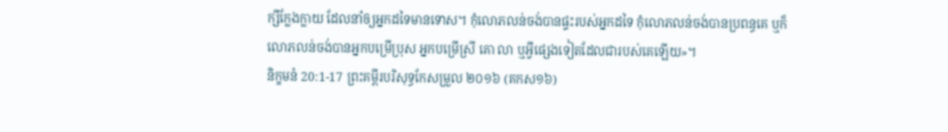ក្សីក្លែងក្លាយ ដែលនាំឲ្យអ្នកដទៃមានទោស។ កុំលោភលន់ចង់បានផ្ទះរបស់អ្នកដទៃ កុំលោភលន់ចង់បានប្រពន្ធគេ ឬក៏លោភលន់ចង់បានអ្នកបម្រើប្រុស អ្នកបម្រើស្រី គោ លា ឬអ្វីផ្សេងទៀតដែលជារបស់គេឡើយ»។
និក្ខមនំ 20:1-17 ព្រះគម្ពីរបរិសុទ្ធកែសម្រួល ២០១៦ (គកស១៦)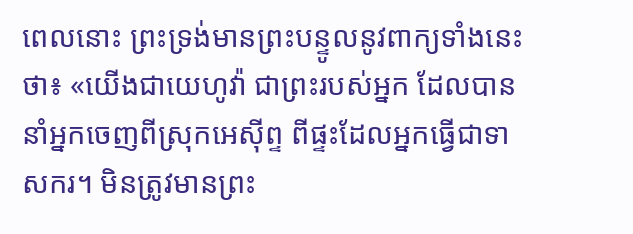ពេលនោះ ព្រះទ្រង់មានព្រះបន្ទូលនូវពាក្យទាំងនេះថា៖ «យើងជាយេហូវ៉ា ជាព្រះរបស់អ្នក ដែលបាននាំអ្នកចេញពីស្រុកអេស៊ីព្ទ ពីផ្ទះដែលអ្នកធ្វើជាទាសករ។ មិនត្រូវមានព្រះ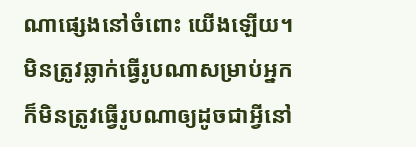ណាផ្សេងនៅចំពោះ យើងឡើយ។ មិនត្រូវឆ្លាក់ធ្វើរូបណាសម្រាប់អ្នក ក៏មិនត្រូវធ្វើរូបណាឲ្យដូចជាអ្វីនៅ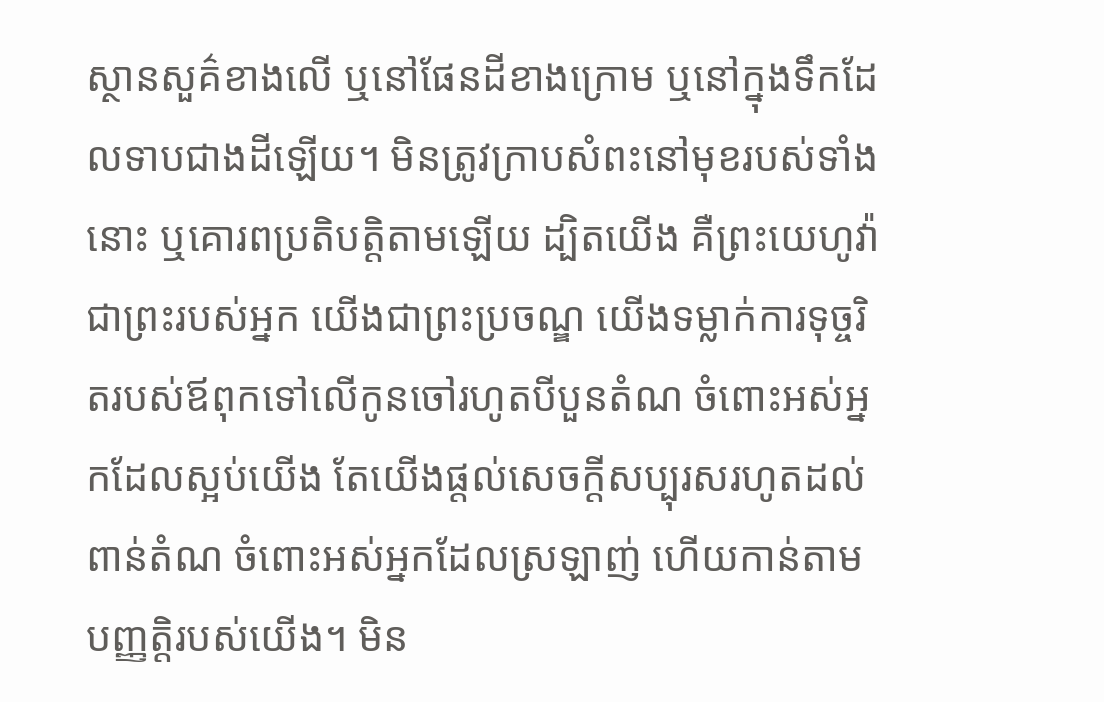ស្ថានសួគ៌ខាងលើ ឬនៅផែនដីខាងក្រោម ឬនៅក្នុងទឹកដែលទាបជាងដីឡើយ។ មិនត្រូវក្រាបសំពះនៅមុខរបស់ទាំងនោះ ឬគោរពប្រតិបត្តិតាមឡើយ ដ្បិតយើង គឺព្រះយេហូវ៉ាជាព្រះរបស់អ្នក យើងជាព្រះប្រចណ្ឌ យើងទម្លាក់ការទុច្ចរិតរបស់ឪពុកទៅលើកូនចៅរហូតបីបួនតំណ ចំពោះអស់អ្នកដែលស្អប់យើង តែយើងផ្តល់សេចក្ដីសប្បុរសរហូតដល់ពាន់តំណ ចំពោះអស់អ្នកដែលស្រឡាញ់ ហើយកាន់តាមបញ្ញត្តិរបស់យើង។ មិន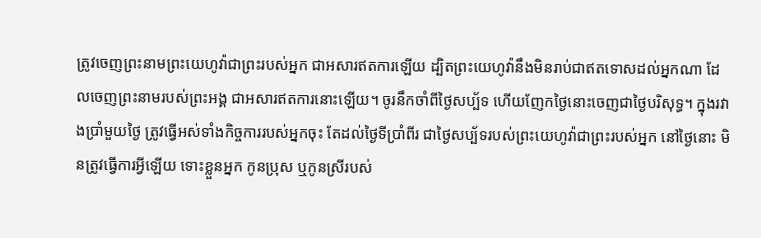ត្រូវចេញព្រះនាមព្រះយេហូវ៉ាជាព្រះរបស់អ្នក ជាអសារឥតការឡើយ ដ្បិតព្រះយេហូវ៉ានឹងមិនរាប់ជាឥតទោសដល់អ្នកណា ដែលចេញព្រះនាមរបស់ព្រះអង្គ ជាអសារឥតការនោះឡើយ។ ចូរនឹកចាំពីថ្ងៃសប្ប័ទ ហើយញែកថ្ងៃនោះចេញជាថ្ងៃបរិសុទ្ធ។ ក្នុងរវាងប្រាំមួយថ្ងៃ ត្រូវធ្វើអស់ទាំងកិច្ចការរបស់អ្នកចុះ តែដល់ថ្ងៃទីប្រាំពីរ ជាថ្ងៃសប្ប័ទរបស់ព្រះយេហូវ៉ាជាព្រះរបស់អ្នក នៅថ្ងៃនោះ មិនត្រូវធ្វើការអ្វីឡើយ ទោះខ្លួនអ្នក កូនប្រុស ឬកូនស្រីរបស់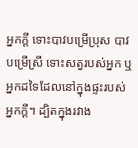អ្នកក្តី ទោះបាវបម្រើប្រុស បាវបម្រើស្រី ទោះសត្វរបស់អ្នក ឬអ្នកដទៃដែលនៅក្នុងផ្ទះរបស់អ្នកក្ដី។ ដ្បិតក្នុងរវាង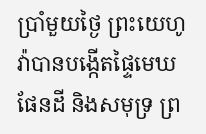ប្រាំមួយថ្ងៃ ព្រះយេហូវ៉ាបានបង្កើតផ្ទៃមេឃ ផែនដី និងសមុទ្រ ព្រ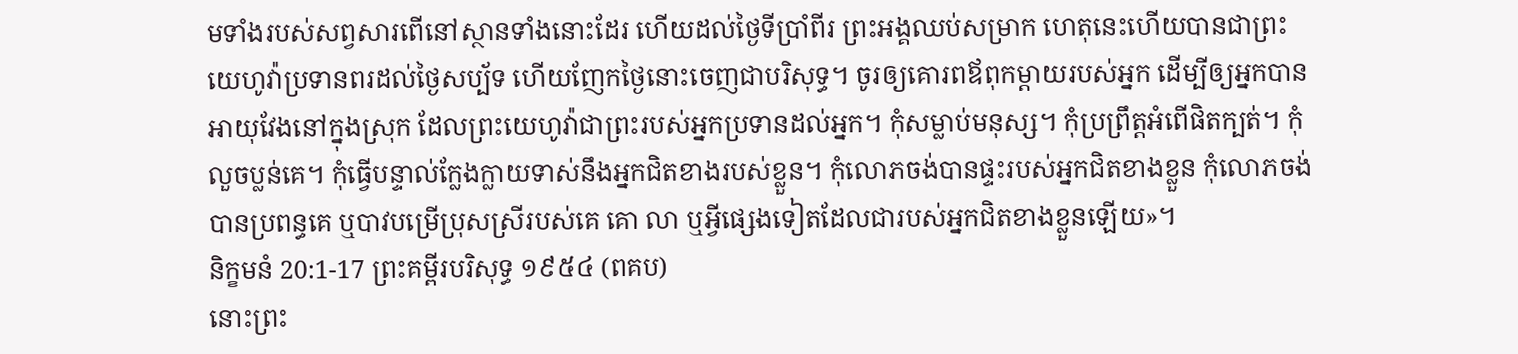មទាំងរបស់សព្វសារពើនៅស្ថានទាំងនោះដែរ ហើយដល់ថ្ងៃទីប្រាំពីរ ព្រះអង្គឈប់សម្រាក ហេតុនេះហើយបានជាព្រះយេហូវ៉ាប្រទានពរដល់ថ្ងៃសប្ប័ទ ហើយញែកថ្ងៃនោះចេញជាបរិសុទ្ធ។ ចូរឲ្យគោរពឪពុកម្តាយរបស់អ្នក ដើម្បីឲ្យអ្នកបានអាយុវែងនៅក្នុងស្រុក ដែលព្រះយេហូវ៉ាជាព្រះរបស់អ្នកប្រទានដល់អ្នក។ កុំសម្លាប់មនុស្ស។ កុំប្រព្រឹត្តអំពើផិតក្បត់។ កុំលួចប្លន់គេ។ កុំធ្វើបន្ទាល់ក្លែងក្លាយទាស់នឹងអ្នកជិតខាងរបស់ខ្លួន។ កុំលោភចង់បានផ្ទះរបស់អ្នកជិតខាងខ្លួន កុំលោភចង់បានប្រពន្ធគេ ឬបាវបម្រើប្រុសស្រីរបស់គេ គោ លា ឬអ្វីផ្សេងទៀតដែលជារបស់អ្នកជិតខាងខ្លួនឡើយ»។
និក្ខមនំ 20:1-17 ព្រះគម្ពីរបរិសុទ្ធ ១៩៥៤ (ពគប)
នោះព្រះ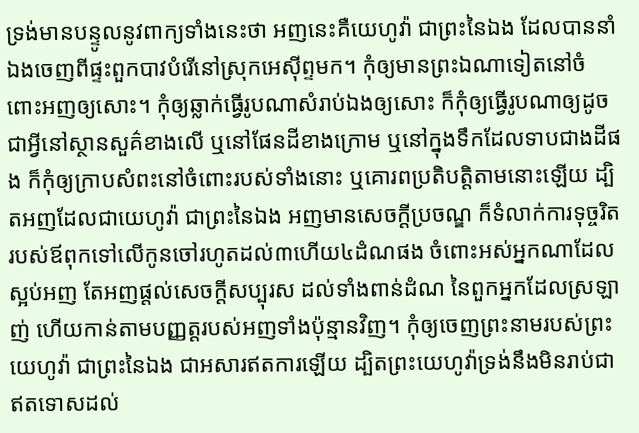ទ្រង់មានបន្ទូលនូវពាក្យទាំងនេះថា អញនេះគឺយេហូវ៉ា ជាព្រះនៃឯង ដែលបាននាំឯងចេញពីផ្ទះពួកបាវបំរើនៅស្រុកអេស៊ីព្ទមក។ កុំឲ្យមានព្រះឯណាទៀតនៅចំពោះអញឲ្យសោះ។ កុំឲ្យឆ្លាក់ធ្វើរូបណាសំរាប់ឯងឲ្យសោះ ក៏កុំឲ្យធ្វើរូបណាឲ្យដូចជាអ្វីនៅស្ថានសួគ៌ខាងលើ ឬនៅផែនដីខាងក្រោម ឬនៅក្នុងទឹកដែលទាបជាងដីផង ក៏កុំឲ្យក្រាបសំពះនៅចំពោះរបស់ទាំងនោះ ឬគោរពប្រតិបត្តិតាមនោះឡើយ ដ្បិតអញដែលជាយេហូវ៉ា ជាព្រះនៃឯង អញមានសេចក្ដីប្រចណ្ឌ ក៏ទំលាក់ការទុច្ចរិតរបស់ឪពុកទៅលើកូនចៅរហូតដល់៣ហើយ៤ដំណផង ចំពោះអស់អ្នកណាដែលស្អប់អញ តែអញផ្តល់សេចក្ដីសប្បុរស ដល់ទាំងពាន់ដំណ នៃពួកអ្នកដែលស្រឡាញ់ ហើយកាន់តាមបញ្ញត្តរបស់អញទាំងប៉ុន្មានវិញ។ កុំឲ្យចេញព្រះនាមរបស់ព្រះយេហូវ៉ា ជាព្រះនៃឯង ជាអសារឥតការឡើយ ដ្បិតព្រះយេហូវ៉ាទ្រង់នឹងមិនរាប់ជាឥតទោសដល់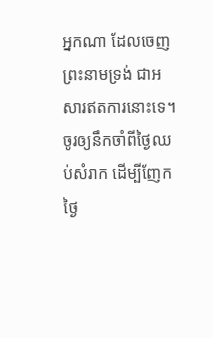អ្នកណា ដែលចេញព្រះនាមទ្រង់ ជាអសារឥតការនោះទេ។ ចូរឲ្យនឹកចាំពីថ្ងៃឈប់សំរាក ដើម្បីញែកថ្ងៃ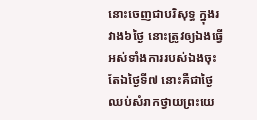នោះចេញជាបរិសុទ្ធ ក្នុងរវាង៦ថ្ងៃ នោះត្រូវឲ្យឯងធ្វើអស់ទាំងការរបស់ឯងចុះ តែឯថ្ងៃទី៧ នោះគឺជាថ្ងៃឈប់សំរាកថ្វាយព្រះយេ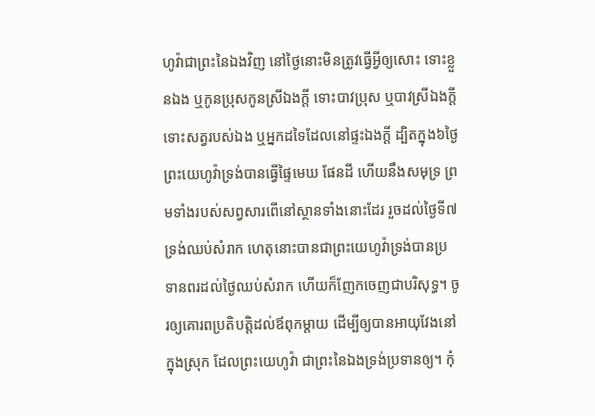ហូវ៉ាជាព្រះនៃឯងវិញ នៅថ្ងៃនោះមិនត្រូវធ្វើអ្វីឲ្យសោះ ទោះខ្លួនឯង ឬកូនប្រុសកូនស្រីឯងក្តី ទោះបាវប្រុស ឬបាវស្រីឯងក្តី ទោះសត្វរបស់ឯង ឬអ្នកដទៃដែលនៅផ្ទះឯងក្តី ដ្បិតក្នុង៦ថ្ងៃព្រះយេហូវ៉ាទ្រង់បានធ្វើផ្ទៃមេឃ ផែនដី ហើយនឹងសមុទ្រ ព្រមទាំងរបស់សព្វសារពើនៅស្ថានទាំងនោះដែរ រួចដល់ថ្ងៃទី៧ ទ្រង់ឈប់សំរាក ហេតុនោះបានជាព្រះយេហូវ៉ាទ្រង់បានប្រទានពរដល់ថ្ងៃឈប់សំរាក ហើយក៏ញែកចេញជាបរិសុទ្ធ។ ចូរឲ្យគោរពប្រតិបត្តិដល់ឪពុកម្តាយ ដើម្បីឲ្យបានអាយុវែងនៅក្នុងស្រុក ដែលព្រះយេហូវ៉ា ជាព្រះនៃឯងទ្រង់ប្រទានឲ្យ។ កុំ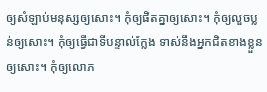ឲ្យសំឡាប់មនុស្សឲ្យសោះ។ កុំឲ្យផិតគ្នាឲ្យសោះ។ កុំឲ្យលួចប្លន់ឲ្យសោះ។ កុំឲ្យធ្វើជាទីបន្ទាល់ក្លែង ទាស់នឹងអ្នកជិតខាងខ្លួនឲ្យសោះ។ កុំឲ្យលោភ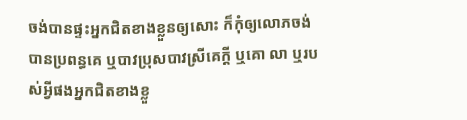ចង់បានផ្ទះអ្នកជិតខាងខ្លួនឲ្យសោះ ក៏កុំឲ្យលោភចង់បានប្រពន្ធគេ ឬបាវប្រុសបាវស្រីគេក្តី ឬគោ លា ឬរបស់អ្វីផងអ្នកជិតខាងខ្លួ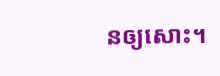នឲ្យសោះ។